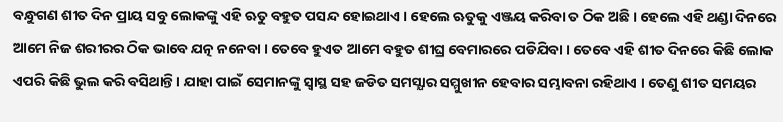ବନ୍ଧୁଗଣ ଶୀତ ଦିନ ପ୍ରାୟ ସବୁ ଲୋକଙ୍କୁ ଏହି ଋତୁ ବହୁତ ପସନ୍ଦ ହୋଇଥାଏ । ହେଲେ ଋତୁକୁ ଏଞ୍ଜୟ କରିବା ତ ଠିକ ଅଛି । ହେଲେ ଏହି ଥଣ୍ଡା ଦିନରେ ଆମେ ନିଜ ଶରୀରର ଠିକ ଭାବେ ଯତ୍ନ ନନେବା । ତେବେ ହୁଏତ ଆମେ ବହୁତ ଶୀଘ୍ର ବେମାରରେ ପଡିଯିବା । ତେବେ ଏହି ଶୀତ ଦିନରେ କିଛି ଲୋକ ଏପରି କିଛି ଭୁଲ କରି ବସିଥାନ୍ତି । ଯାହା ପାଇଁ ସେମାନଙ୍କୁ ସ୍ଵାସ୍ଥ ସହ ଜଡିତ ସମସ୍ଯାର ସମ୍ମୁଖୀନ ହେବାର ସମ୍ଭାବନା ରହିଥାଏ । ତେଣୁ ଶୀତ ସମୟର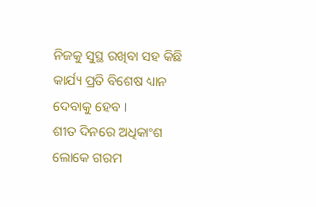ନିଜକୁ ସୁସ୍ଥ ରଖିବା ସହ କିଛି କାର୍ଯ୍ୟ ପ୍ରତି ବିଶେଷ ଧ୍ୟାନ ଦେବାକୁ ହେବ ।
ଶୀତ ଦିନରେ ଅଧିକାଂଶ ଲୋକେ ଗରମ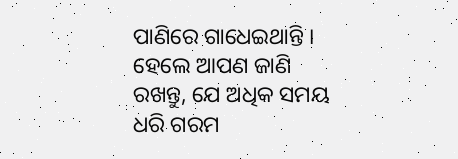ପାଣିରେ ଗାଧେଇଥାନ୍ତି । ହେଲେ ଆପଣ ଜାଣି ରଖନ୍ତୁ, ଯେ ଅଧିକ ସମୟ ଧରି ଗରମ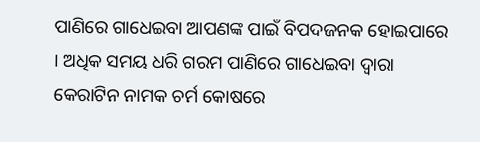ପାଣିରେ ଗାଧେଇବା ଆପଣଙ୍କ ପାଇଁ ବିପଦଜନକ ହୋଇପାରେ । ଅଧିକ ସମୟ ଧରି ଗରମ ପାଣିରେ ଗାଧେଇବା ଦ୍ଵାରା କେରାଟିନ ନାମକ ଚର୍ମ କୋଷରେ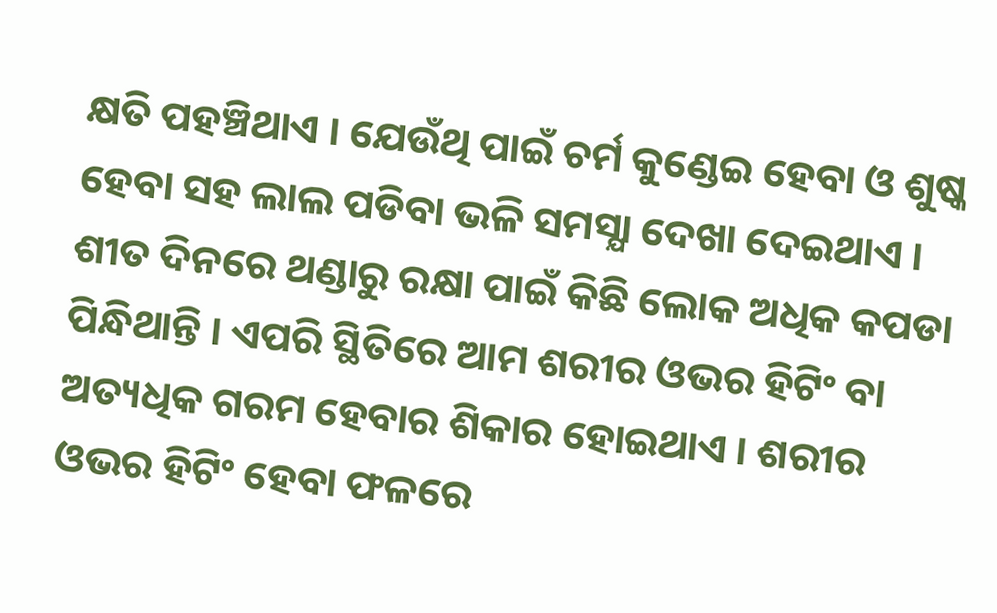କ୍ଷତି ପହଞ୍ଚିଥାଏ । ଯେଉଁଥି ପାଇଁ ଚର୍ମ କୁଣ୍ଡେଇ ହେବା ଓ ଶୁଷ୍କ ହେବା ସହ ଲାଲ ପଡିବା ଭଳି ସମସ୍ଯା ଦେଖା ଦେଇଥାଏ ।
ଶୀତ ଦିନରେ ଥଣ୍ଡାରୁ ରକ୍ଷା ପାଇଁ କିଛି ଲୋକ ଅଧିକ କପଡା ପିନ୍ଧିଥାନ୍ତି । ଏପରି ସ୍ଥିତିରେ ଆମ ଶରୀର ଓଭର ହିଟିଂ ବା ଅତ୍ୟଧିକ ଗରମ ହେବାର ଶିକାର ହୋଇଥାଏ । ଶରୀର ଓଭର ହିଟିଂ ହେବା ଫଳରେ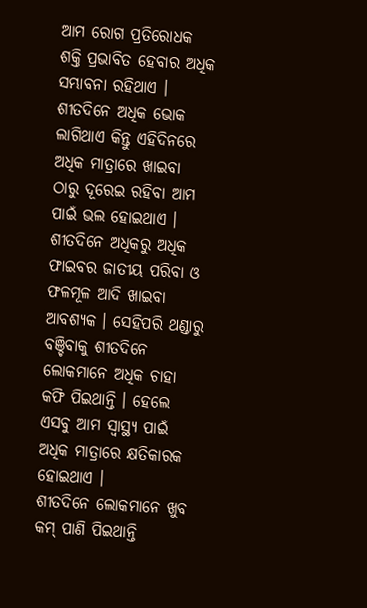ଆମ ରୋଗ ପ୍ରତିରୋଧକ ଶକ୍ତି ପ୍ରଭାବିତ ହେବାର ଅଧିକ ସମ୍ଭାବନା ରହିଥାଏ ।
ଶୀତଦିନେ ଅଧିକ ଭୋକ ଲାଗିଥାଏ କିନ୍ତୁ ଏହିଦିନରେ ଅଧିକ ମାତ୍ରାରେ ଖାଇବା ଠାରୁ ଦୂରେଇ ରହିବା ଆମ ପାଇଁ ଭଲ ହୋଇଥାଏ । ଶୀତଦିନେ ଅଧିକରୁ ଅଧିକ ଫାଇବର ଜାତୀୟ ପରିବା ଓ ଫଳମୂଳ ଆଦି ଖାଇବା ଆବଶ୍ୟକ । ସେହିପରି ଥଣ୍ଡାରୁ ବଞ୍ଚିବାକୁ ଶୀତଦିନେ ଲୋକମାନେ ଅଧିକ ଚାହା କଫି ପିଇଥାନ୍ତି । ହେଲେ ଏସବୁ ଆମ ସ୍ୱାସ୍ଥ୍ୟ ପାଇଁ ଅଧିକ ମାତ୍ରାରେ କ୍ଷତିକାରକ ହୋଇଥାଏ ।
ଶୀତଦିନେ ଲୋକମାନେ ଖୁବ କମ୍ ପାଣି ପିଇଥାନ୍ତି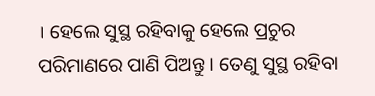। ହେଲେ ସୁସ୍ଥ ରହିବାକୁ ହେଲେ ପ୍ରଚୁର ପରିମାଣରେ ପାଣି ପିଅନ୍ତୁ । ତେଣୁ ସୁସ୍ଥ ରହିବା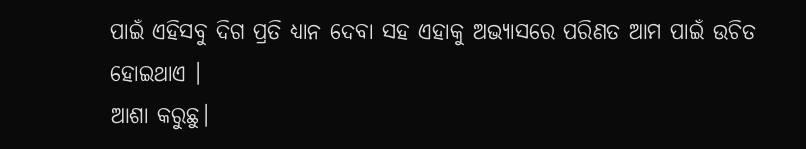ପାଇଁ ଏହିସବୁ ଦିଗ ପ୍ରତି ଧ୍ୟାନ ଦେବା ସହ ଏହାକୁ ଅଭ୍ଯାସରେ ପରିଣତ ଆମ ପାଇଁ ଉଚିତ ହୋଇଥାଏ ।
ଆଶା କରୁଛୁ।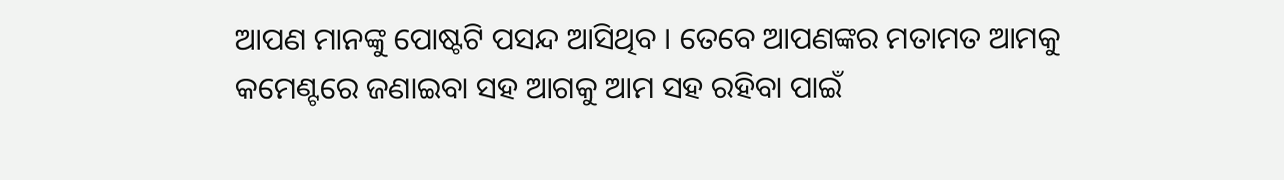ଆପଣ ମାନଙ୍କୁ ପୋଷ୍ଟଟି ପସନ୍ଦ ଆସିଥିବ । ତେବେ ଆପଣଙ୍କର ମତାମତ ଆମକୁ କମେଣ୍ଟରେ ଜଣାଇବା ସହ ଆଗକୁ ଆମ ସହ ରହିବା ପାଇଁ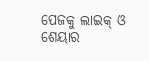ପେଜକୁ ଲାଇକ୍ ଓ ଶେୟାର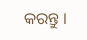କରନ୍ତୁ ।